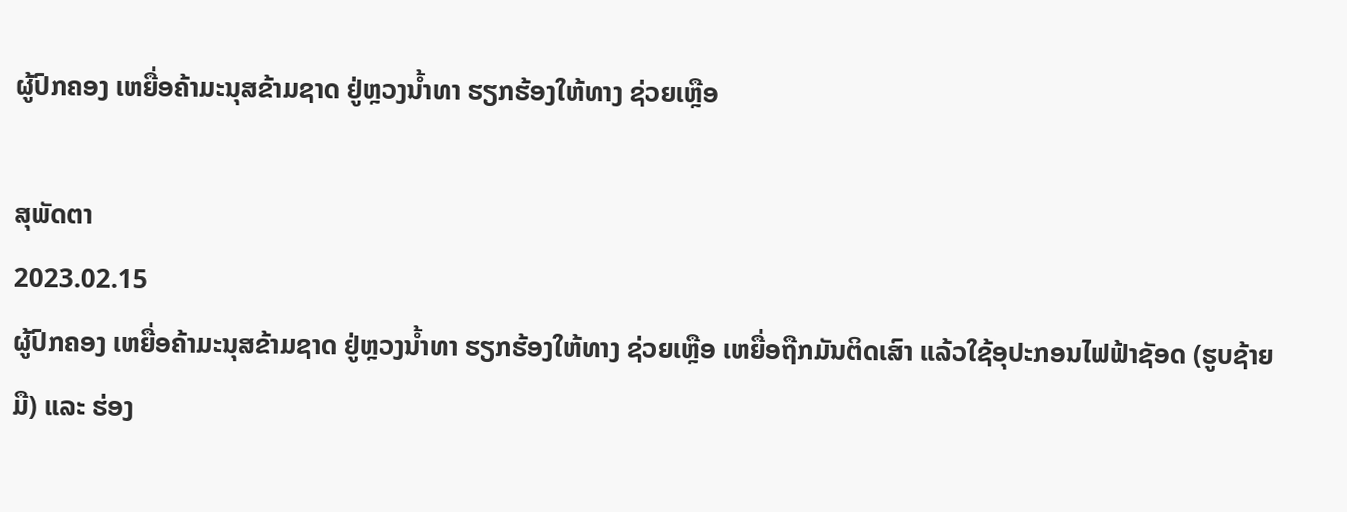ຜູ້ປົກຄອງ ເຫຍື່ອຄ້າມະນຸສຂ້າມຊາດ ຢູ່ຫຼວງນ້ຳທາ ຮຽກຮ້ອງໃຫ້ທາງ ຊ່ວຍເຫຼືອ

ສຸພັດຕາ
2023.02.15
ຜູ້ປົກຄອງ ເຫຍື່ອຄ້າມະນຸສຂ້າມຊາດ ຢູ່ຫຼວງນ້ຳທາ ຮຽກຮ້ອງໃຫ້ທາງ ຊ່ວຍເຫຼືອ ເຫຍື່ອຖືກມັນຕິດເສົາ ແລ້ວໃຊ້ອຸປະກອນໄຟຟ້າຊັອດ (ຮູບຊ້າຍມື) ແລະ ຮ່ອງ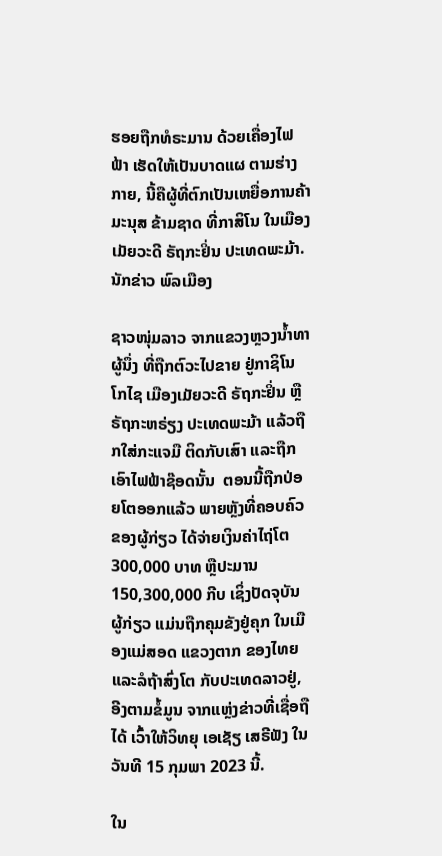ຮອຍຖືກທໍຣະມານ ດ້ວຍເຄື່ອງໄຟຟ້າ ເຮັດໃຫ້ເປັນບາດແຜ ຕາມຮ່າງກາຍ, ນີ້ຄືຜູ້ທີ່ຕົກເປັນເຫຍື່ອການຄ້າມະນຸສ ຂ້າມຊາດ ທີ່ກາສິໂນ ໃນເມືອງເມັຍວະດີ ຣັຖກະຢິ່ນ ປະເທດພະມ້າ.
ນັກຂ່າວ ພົລເມືອງ

ຊາວໜຸ່ມລາວ ຈາກແຂວງຫຼວງນໍ້າທາ ຜູ້ນຶ່ງ ທີ່ຖືກຕົວະໄປຂາຍ ຢູ່ກາຊິໂນ ໂກໄຊ ເມືອງເມັຍວະດີ ຣັຖກະຢິ່ນ ຫຼື ຣັຖກະຫຣ່ຽງ ປະເທດພະມ້າ ແລ້ວຖືກໃສ່ກະແຈມື ຕິດກັບເສົາ ແລະຖືກເອົາໄຟຟ້າຊ໊ອດນັ້ນ  ຕອນນີ້ຖືກປ່ອຍໂຕອອກແລ້ວ ພາຍຫຼັງທີ່ຄອບຄົວ ຂອງຜູ້ກ່ຽວ ໄດ້ຈ່າຍເງິນຄ່າໄຖ່ໂຕ 300,000 ບາທ ຫຼືປະມານ 150,300,000 ກີບ ເຊິ່ງປັດຈຸບັນ ຜູ້ກ່ຽວ ແມ່ນຖືກຄຸມຂັງຢູ່ຄຸກ ໃນເມືອງແມ່ສອດ ແຂວງຕາກ ຂອງໄທຍ ແລະລໍຖ້າສົ່ງໂຕ ກັບປະເທດລາວຢູ່, ອີງຕາມຂໍ້ມູນ ຈາກແຫຼ່ງຂ່າວທີ່ເຊື່ອຖືໄດ້ ເວົ້າໃຫ້ວິທຍຸ ເອເຊັຽ ເສຣີຟັງ ໃນວັນທີ 15 ກຸມພາ 2023 ນີ້.

ໃນ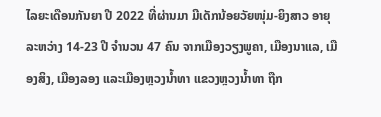ໄລຍະເດືອນກັນຍາ ປີ 2022 ທີ່ຜ່ານມາ ມີເດັກນ້ອຍວັຍໜຸ່ມ-ຍິງສາວ ອາຍຸລະຫວ່າງ 14-23 ປີ ຈໍານວນ 47 ຄົນ ຈາກເມືອງວຽງພູຄາ, ເມືອງນາແລ, ເມືອງສິງ, ເມືອງລອງ ແລະເມືອງຫຼວງນໍ້າທາ ແຂວງຫຼວງນໍ້າທາ ຖືກ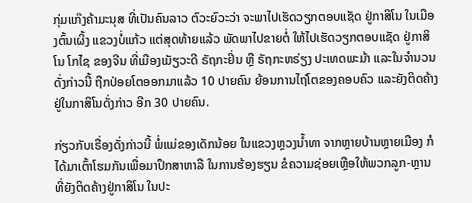ກຸ່ມແກ໊ງຄ້າມະນຸສ ທີ່ເປັນຄົນລາວ ຕົວະຍົວະວ່າ ຈະພາໄປເຮັດວຽກຕອບແຊັດ ຢູ່ກາສິໂນ ໃນເມືອງຕົ້ນເຜິ້ງ ແຂວງບໍ່ແກ້ວ ແຕ່ສຸດທ້າຍແລ້ວ ພັດພາໄປຂາຍຕໍ່ ໃຫ້ໄປເຮັດວຽກຕອບແຊັດ ຢູ່ກາສິໂນ ໂກໄຊ ຂອງຈີນ ທີ່ເມືອງເມັຽວະດີ ຣັຖກະຢິ່ນ ຫຼື ຣັຖກະຫຣ່ຽງ ປະເທດພະມ້າ ແລະໃນຈໍານວນດັ່ງກ່າວນີ້ ຖືກປ່ອຍໂຕອອກມາແລ້ວ 10 ປາຍຄົນ ຍ້ອນການໄຖ່ໂຕຂອງຄອບຄົວ ແລະຍັງຕິດຄ້າງຢູ່ໃນກາສິໂນດັ່ງກ່າວ ອີກ 30 ປາຍຄົນ.

ກ່ຽວກັບເຣື່ອງດັ່ງກ່າວນີ້ ພໍ່ແມ່ຂອງເດັກນ້ອຍ ໃນແຂວງຫຼວງນໍ້າທາ ຈາກຫຼາຍບ້ານຫຼາຍເມືອງ ກໍໄດ້ມາເຕົ້າໂຮມກັນເພື່ອມາປຶກສາຫາລື ໃນການຮ້ອງຮຽນ ຂໍຄວາມຊ່ອຍເຫຼືອໃຫ້ພວກລູກ-ຫຼານ ທີ່ຍັງຕິດຄ້າງຢູ່ກາສິໂນ ໃນປະ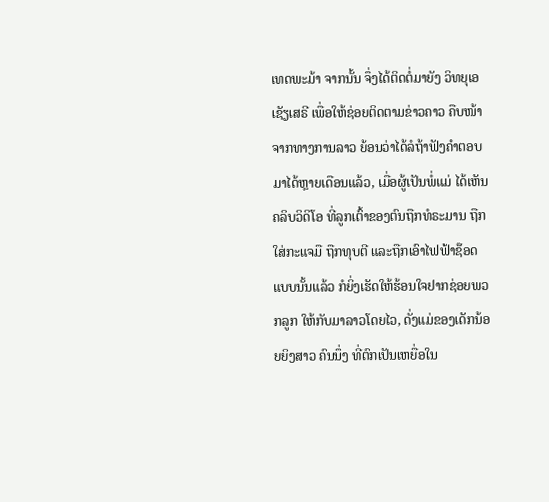ເທດພະມ້າ ຈາກນັ້ນ ຈຶ່ງໄດ້ຕິດຕໍ່ມາຍັງ ວິທຍຸເອເຊັຽເສຣີ ເພື່ອໃຫ້ຊ່ອຍຕິດຕາມຂ່າວຄາວ ຄືບໜ້າຈາກທາງການລາວ ຍ້ອນວ່າໄດ້ລໍຖ້າຟັງຄໍາຕອບ ມາໄດ້ຫຼາຍເດືອນແລ້ວ, ເມື່ອຜູ້ເປັນພໍ່ແມ່ ໄດ້ເຫັນຄລິບວິດິໂອ ທີ່ລູກເຕົ້າຂອງຕົນຖືກທໍຣະມານ ຖືກໃສ່ກະແຈມື ຖືກທຸບຕີ ແລະຖືກເອົາໄຟຟ້າຊ໊ອດ ແບບນັ້ນແລ້ວ ກໍຍິ່ງເຮັດໃຫ້ຮ້ອນໃຈຢາກຊ່ອຍພວກລູກ ໃຫ້ກັບມາລາວໂດຍໄວ, ດັ່ງແມ່ຂອງເດັກນ້ອຍຍິງສາວ ຄົນນຶ່ງ ທີ່ຕົກເປັນເຫຍື່ອໃນ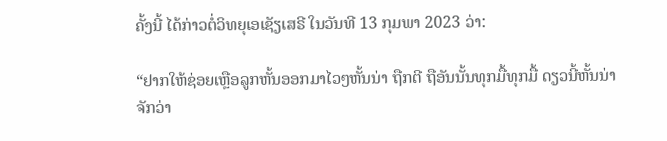ຄັ້ງນີ້ ໄດ້ກ່າວຕໍ່ວິທຍຸເອເຊັຽເສຣີ ໃນວັນທີ 13 ກຸມພາ 2023 ວ່າ:

“ຢາກໃຫ້ຊ່ອຍເຫຼືອລູກຫັ້ນອອກມາໄວໆຫັ້ນນ່າ ຖືກຕີ ຖືອັນນັ້ນທຸກມື້ທຸກມື້ ດຽວນີ້ຫັ້ນນ່າ ຈັກວ່າ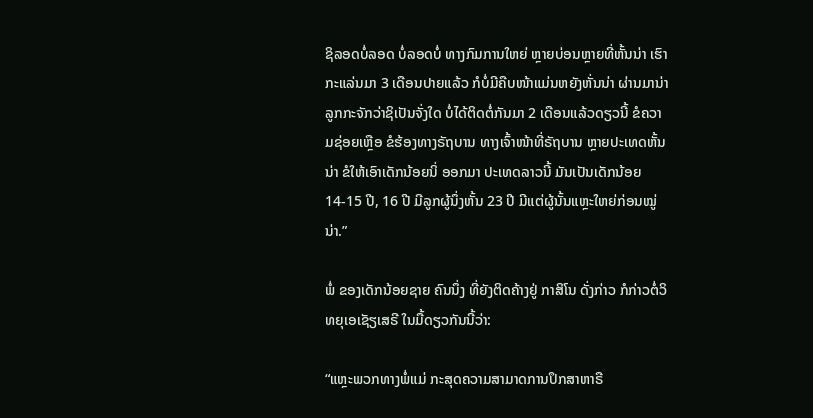ຊິລອດບໍ່ລອດ ບໍ່ລອດບໍ່ ທາງກົມການໃຫຍ່ ຫຼາຍບ່ອນຫຼາຍທີ່ຫັ້ນນ່າ ເຮົາກະແລ່ນມາ 3 ເດືອນປາຍແລ້ວ ກໍບໍ່ມີຄືບໜ້າແມ່ນຫຍັງຫັ່ນນ່າ ຜ່ານມານ່າ ລູກກະຈັກວ່າຊິເປັນຈັ່ງໃດ ບໍ່ໄດ້ຕິດຕໍ່ກັນມາ 2 ເດືອນແລ້ວດຽວນີ້ ຂໍຄວາມຊ່ອຍເຫຼືອ ຂໍຮ້ອງທາງຣັຖບານ ທາງເຈົ້າໜ້າທີ່ຣັຖບານ ຫຼາຍປະເທດຫັ້ນນ່າ ຂໍໃຫ້ເອົາເດັກນ້ອຍນິ່ ອອກມາ ປະເທດລາວນີ້ ມັນເປັນເດັກນ້ອຍ 14-15 ປີ, 16 ປີ ມີລູກຜູ້ນຶ່ງຫັ້ນ 23 ປີ ມີແຕ່ຜູ້ນັ້ນແຫຼະໃຫຍ່ກ່ອນໝູ່ນ່າ.”

ພໍ່ ຂອງເດັກນ້ອຍຊາຍ ຄົນນຶ່ງ ທີ່ຍັງຕິດຄ້າງຢູ່ ກາສິໂນ ດັ່ງກ່າວ ກໍກ່າວຕໍ່ວິທຍຸເອເຊັຽເສຣີ ໃນມື້ດຽວກັນນີ້ວ່າ:

“ແຫຼະພວກທາງພໍ່ແມ່ ກະສຸດຄວາມສາມາດການປຶກສາຫາຣື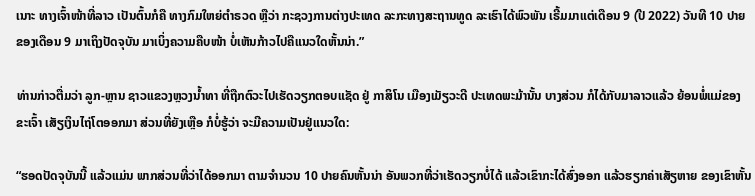ເນາະ ທາງເຈົ້າໜ້າທີ່ລາວ ເປັນຕົ້ນກໍຄື ທາງກົມໃຫຍ່ຕໍາຣວດ ຫຼືວ່າ ກະຊວງການຕ່າງປະເທດ ລະກະທາງສະຖານທູດ ລະເຮົາໄດ້ພົວພັນ ເຣີ້ມມາແຕ່ເດືອນ 9 (ປີ 2022) ວັນທີ 10 ປາຍຂອງເດືອນ 9 ມາເຖິງປັດຈຸບັນ ມາເບິ່ງຄວາມຄືບໜ້າ ບໍ່ເຫັນກ້າວໄປຄືແນວໃດຫັ້ນນ່າ.”

ທ່ານກ່າວຕື່ມວ່າ ລູກ-ຫຼານ ຊາວແຂວງຫຼວງນໍ້າທາ ທີ່ຖືກຕົວະໄປເຮັດວຽກຕອບແຊັດ ຢູ່ ກາສິໂນ ເມືອງເມັຽວະດີ ປະເທດພະມ້ານັ້ນ ບາງສ່ວນ ກໍໄດ້ກັບມາລາວແລ້ວ ຍ້ອນພໍ່ແມ່ຂອງຂະເຈົ້າ ເສັຽເງິນໄຖ່ໂຕອອກມາ ສ່ວນທີ່ຍັງເຫຼືອ ກໍບໍ່ຮູ້ວ່າ ຈະມີຄວາມເປັນຢູ່ແນວໃດ:

“ຮອດປັດຈຸບັນນີ້ ແລ້ວແມ່ນ ພາກສ່ວນທີ່ວ່າໄດ້ອອກມາ ຕາມຈໍານວນ 10 ປາຍຄົນຫັ້ນນ່າ ອັນພວກທີ່ວ່າເຮັດວຽກບໍ່ໄດ້ ແລ້ວເຂົາກະໄດ້ສົ່ງອອກ ແລ້ວຮຽກຄ່າເສັຽຫາຍ ຂອງເຂົາຫັ້ນ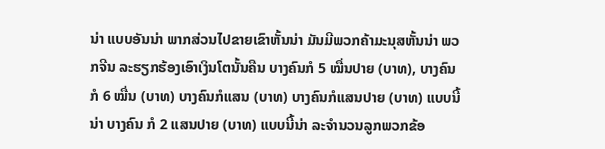ນ່າ ແບບອັນນ່າ ພາກສ່ວນໄປຂາຍເຂົາຫັ້ນນ່າ ມັນມີພວກຄ້າມະນຸສຫັ້ນນ່າ ພວກຈີນ ລະຮຽກຮ້ອງເອົາເງິນໂຕນັ້ນຄືນ ບາງຄົນກໍ 5 ໝື່ນປາຍ (ບາທ), ບາງຄົນກໍ 6 ໝື່ນ (ບາທ) ບາງຄົນກໍແສນ (ບາທ) ບາງຄົນກໍແສນປາຍ (ບາທ) ແບບນີ້ນ່າ ບາງຄົນ ກໍ 2 ແສນປາຍ (ບາທ) ແບບນີ້ນ່າ ລະຈໍານວນລູກພວກຂ້ອ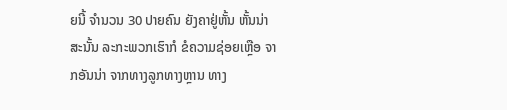ຍນີ້ ຈໍານວນ 30 ປາຍຄົນ ຍັງຄາຢູ່ຫັ້ນ ຫັ້ນນ່າ ສະນັ້ນ ລະກະພວກເຮົາກໍ ຂໍຄວາມຊ່ອຍເຫຼືອ ຈາກອັນນ່າ ຈາກທາງລູກທາງຫຼານ ທາງ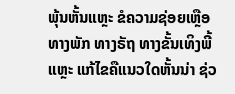ພຸ້ນຫັ້ນແຫຼະ ຂໍຄວາມຊ່ອຍເຫຼືອ ທາງພັກ ທາງຣັຖ ທາງຂັ້ນເທິງພີ້ແຫຼະ ແກ້ໄຂຄືແນວໃດຫັ້ນນ່າ ຊ່ວ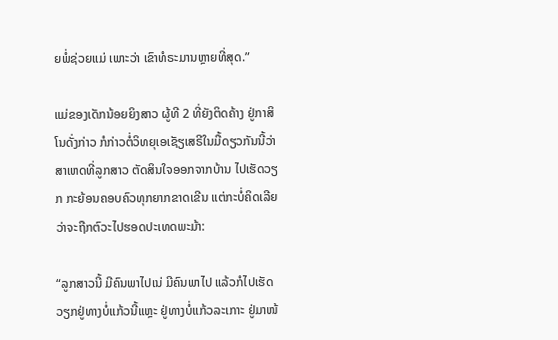ຍພໍ່ຊ່ວຍແມ່ ເພາະວ່າ ເຂົາທໍຣະມານຫຼາຍທີ່ສຸດ.”

ແມ່ຂອງເດັກນ້ອຍຍິງສາວ ຜູ້ທີ 2 ທີ່ຍັງຕິດຄ້າງ ຢູ່ກາສິໂນດັ່ງກ່າວ ກໍກ່າວຕໍ່ວິທຍຸເອເຊັຽເສຣີໃນມື້ດຽວກັນນີ້ວ່າ ສາເຫດທີ່ລູກສາວ ຕັດສິນໃຈອອກຈາກບ້ານ ໄປເຮັດວຽກ ກະຍ້ອນຄອບຄົວທຸກຍາກຂາດເຂີນ ແຕ່ກະບໍ່ຄິດເລີຍ ວ່າຈະຖືກຕົວະໄປຮອດປະເທດພະມ້າ:

“ລູກສາວນີ້ ມີຄົນພາໄປເນ່ ມີຄົນພາໄປ ແລ້ວກໍໄປເຮັດວຽກຢູ່ທາງບໍ່ແກ້ວນີ້ແຫຼະ ຢູ່ທາງບໍ່ແກ້ວລະເກາະ ຢູ່ມາໜ້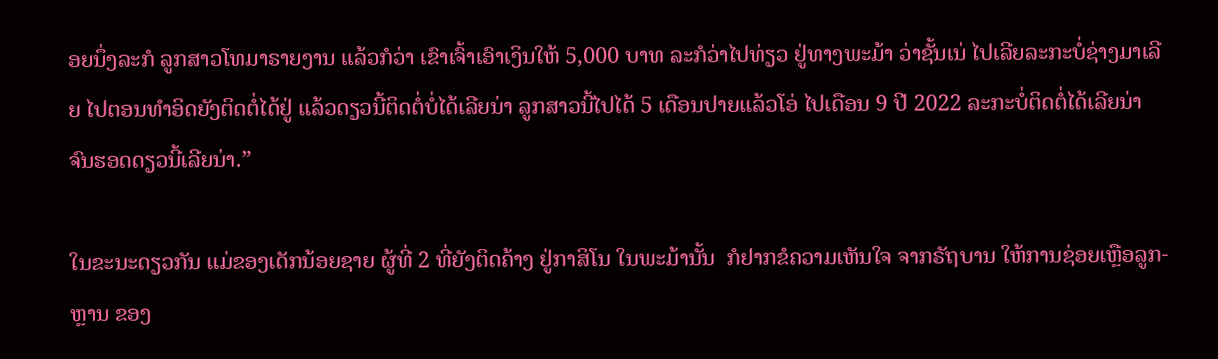ອຍນຶ່ງລະກໍ ລູກສາວໂທມາຣາຍງານ ແລ້ວກໍວ່າ ເຂົາເຈົ້າເອົາເງິນໃຫ້ 5,000 ບາທ ລະກໍວ່າໄປທ່ຽວ ຢູ່ທາງພະມ້າ ວ່າຊັ້ນເນ່ ໄປເລີຍລະກະບໍ່ຊ່າງມາເລີຍ ໄປຕອນທໍາອິດຍັງຕິດຕໍ່ໄດ້ຢູ່ ແລ້ວດຽວນີ້ຕິດຕໍ່ບໍ່ໄດ້ເລີຍນ່າ ລູກສາວນີ້ໄປໄດ້ 5 ເດືອນປາຍແລ້ວໂອ່ ໄປເດືອນ 9 ປີ 2022 ລະກະບໍ່ຕິດຕໍ່ໄດ້ເລີຍນ່າ ຈົນຮອດດຽວນີ້ເລີຍນ່າ.”

ໃນຂະນະດຽວກັນ ແມ່ຂອງເດັກນ້ອຍຊາຍ ຜູ້ທີ່ 2 ທີ່ຍັງຕິດຄ້າງ ຢູ່ກາສິໂນ ໃນພະມ້ານັ້ນ  ກໍຢາກຂໍຄວາມເຫັນໃຈ ຈາກຣັຖບານ ໃຫ້ການຊ່ອຍເຫຼືອລູກ-ຫຼານ ຂອງ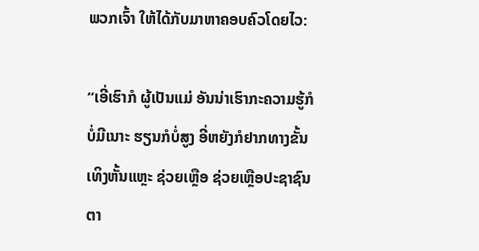ພວກເຈົ້າ ໃຫ້ໄດ້ກັບມາຫາຄອບຄົວໂດຍໄວ:

“ເອີ່ເຮົາກໍ ຜູ້ເປັນແມ່ ອັນນ່າເຮົາກະຄວາມຮູ້ກໍບໍ່ມີເນາະ ຮຽນກໍບໍ່ສູງ ອີ່ຫຍັງກໍຢາກທາງຂັ້ນເທິງຫັ້ນແຫຼະ ຊ່ວຍເຫຼືອ ຊ່ວຍເຫຼືອປະຊາຊົນຕາ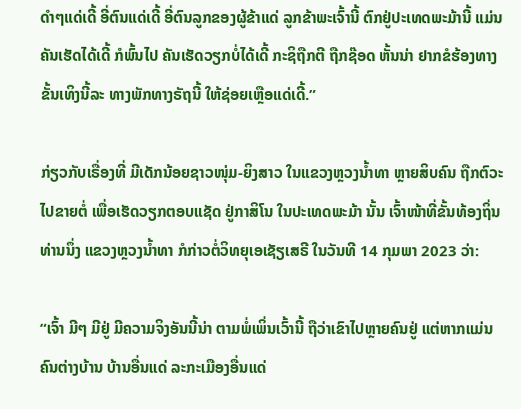ດໍາໆແດ່ເດີ້ ອີ່ຕົນແດ່ເດີ້ ອີ່ຕົນລູກຂອງຜູ້ຂ້າແດ່ ລູກຂ້າພະເຈົ້ານີ້ ຕົກຢູ່ປະເທດພະມ້ານີ້ ແມ່ນຄັນເຮັດໄດ້ເດີ້ ກໍພົ້ນໄປ ຄັນເຮັດວຽກບໍ່ໄດ້ເດີ້ ກະຊິຖືກຕີ ຖືກຊ໊ອດ ຫັ້ນນ່າ ຢາກຂໍຮ້ອງທາງຂັ້ນເທິງນີ້ລະ ທາງພັກທາງຣັຖນີ້ ໃຫ້ຊ່ອຍເຫຼືອແດ່ເດີ້.”

ກ່ຽວກັບເຣື່ອງທີ່ ມີເດັກນ້ອຍຊາວໜຸ່ມ-ຍິງສາວ ໃນແຂວງຫຼວງນໍ້າທາ ຫຼາຍສິບຄົນ ຖືກຕົວະໄປຂາຍຕໍ່ ເພື່ອເຮັດວຽກຕອບແຊັດ ຢູ່ກາສິໂນ ໃນປະເທດພະມ້າ ນັ້ນ ເຈົ້າໜ້າທີ່ຂັ້ນທ້ອງຖິ່ນທ່ານນຶ່ງ ແຂວງຫຼວງນໍ້າທາ ກໍກ່າວຕໍ່ວິທຍຸເອເຊັຽເສຣີ ໃນວັນທີ 14 ກຸມພາ 2023 ວ່າ:

“ເຈົ້າ ມີໆ ມີຢູ່ ມີຄວາມຈິງອັນນີ້ນ່າ ຕາມພໍ່ເພິ່ນເວົ້ານີ້ ຖືວ່າເຂົາໄປຫຼາຍຄົນຢູ່ ແຕ່ຫາກແມ່ນຄົນຕ່າງບ້ານ ບ້ານອື່ນແດ່ ລະກະເມືອງອື່ນແດ່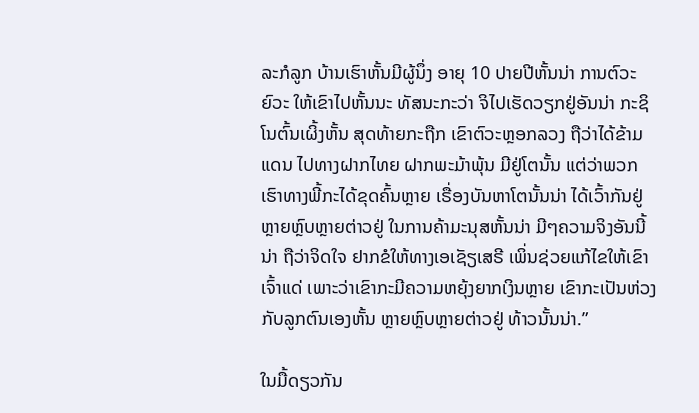ລະກໍລູກ ບ້ານເຮົາຫັ້ນມີຜູ້ນຶ່ງ ອາຍຸ 10 ປາຍປີຫັ້ນນ່າ ການຕົວະຍົວະ ໃຫ້ເຂົາໄປຫັ້ນນະ ທັສນະກະວ່າ ຈິໄປເຮັດວຽກຢູ່ອັນນ່າ ກະຊິໂນຕົ້ນເຜິ້ງຫັ້ນ ສຸດທ້າຍກະຖືກ ເຂົາຕົວະຫຼອກລວງ ຖືວ່າໄດ້ຂ້າມແດນ ໄປທາງຝາກໄທຍ ຝາກພະມ້າພຸ້ນ ມີຢູ່ໂຕນັ້ນ ແຕ່ວ່າພວກເຮົາທາງພີ້ກະໄດ້ຂຸດຄົ້ນຫຼາຍ ເຣື່ອງບັນຫາໂຕນັ້ນນ່າ ໄດ້ເວົ້າກັນຢູ່ຫຼາຍຫຼົບຫຼາຍຕ່າວຢູ່ ໃນການຄ້າມະນຸສຫັ້ນນ່າ ມີໆຄວາມຈິງອັນນີ້ນ່າ ຖືວ່າຈິດໃຈ ຢາກຂໍໃຫ້ທາງເອເຊັຽເສຣີ ເພິ່ນຊ່ວຍແກ້ໄຂໃຫ້ເຂົາເຈົ້າແດ່ ເພາະວ່າເຂົາກະມີຄວາມຫຍຸ້ງຍາກເງິນຫຼາຍ ເຂົາກະເປັນຫ່ວງກັບລູກຕົນເອງຫັ້ນ ຫຼາຍຫຼົບຫຼາຍຕ່າວຢູ່ ທ້າວນັ້ນນ່າ.”

ໃນມື້ດຽວກັນ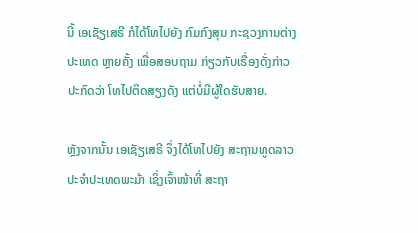ນີ້ ເອເຊັຽເສຣີ ກໍໄດ້ໂທໄປຍັງ ກົມກົງສຸນ ກະຊວງການຕ່າງປະເທດ ຫຼາຍຄັ້ງ ເພື່ອສອບຖາມ ກ່ຽວກັບເຣື່ອງດັ່ງກ່າວ ປະກົດວ່າ ໂທໄປຕິດສຽງດັງ ແຕ່ບໍ່ມີຜູ້ໃດຮັບສາຍ.

ຫຼັງຈາກນັ້ນ ເອເຊັຽເສຣີ ຈຶ່ງໄດ້ໂທໄປຍັງ ສະຖານທູດລາວ ປະຈໍາປະເທດພະມ້າ ເຊິ່ງເຈົ້າໜ້າທີ່ ສະຖາ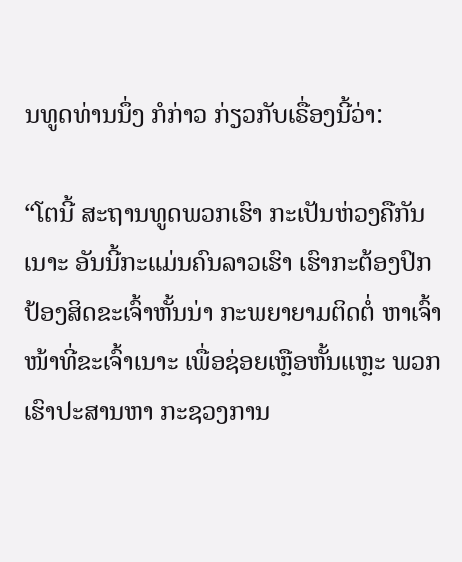ນທູດທ່ານນຶ່ງ ກໍກ່າວ ກ່ຽວກັບເຣື່ອງນີ້ວ່າ:

“ໂຕນີ້ ສະຖານທູດພວກເຮົາ ກະເປັນຫ່ວງຄືກັນເນາະ ອັນນີ້ກະແມ່ນຄົນລາວເຮົາ ເຮົາກະຕ້ອງປົກປ້ອງສິດຂະເຈົ້າຫັ້ນນ່າ ກະພຍາຍາມຕິດຕໍ່ ຫາເຈົ້າໜ້າທີ່ຂະເຈົ້າເນາະ ເພື່ອຊ່ອຍເຫຼືອຫັ້ນແຫຼະ ພວກເຮົາປະສານຫາ ກະຊວງການ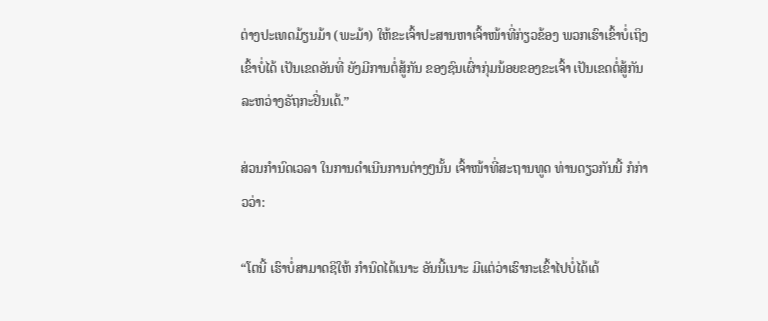ຕ່າງປະເທດມ້ຽນມ້າ (ພະມ້າ) ໃຫ້ຂະເຈົ້າປະສານຫາເຈົ້າໜ້າທີ່ກ່ຽວຂ້ອງ ພວກເຮົາເຂົ້າບໍ່ເຖິງ ເຂົ້າບໍ່ໄດ້ ເປັນເຂດອັນທີ່ ຍັງມີການຕໍ່ສູ້ກັນ ຂອງຊົນເຜົ່າກຸ່ມນ້ອຍຂອງຂະເຈົ້າ ເປັນເຂດຕໍ່ສູ້ກັນ ລະຫວ່າງຣັຖກະຢິ່ນເດ້.”

ສ່ວນກໍານົດເວລາ ໃນການດໍາເນີນການຕ່າງໆນັ້ນ ເຈົ້າໜ້າທີ່ສະຖານທູດ ທ່ານດຽວກັນນີ້ ກໍກ່າວວ່າ:

“ໂຕນີ້ ເຮົາບໍ່ສາມາດຊິໃຫ້ ກໍານົດໄດ້ເນາະ ອັນນີ້ເນາະ ມີແຕ່ວ່າເຮົາກະເຂົ້າໄປບໍ່ໄດ້ເດ້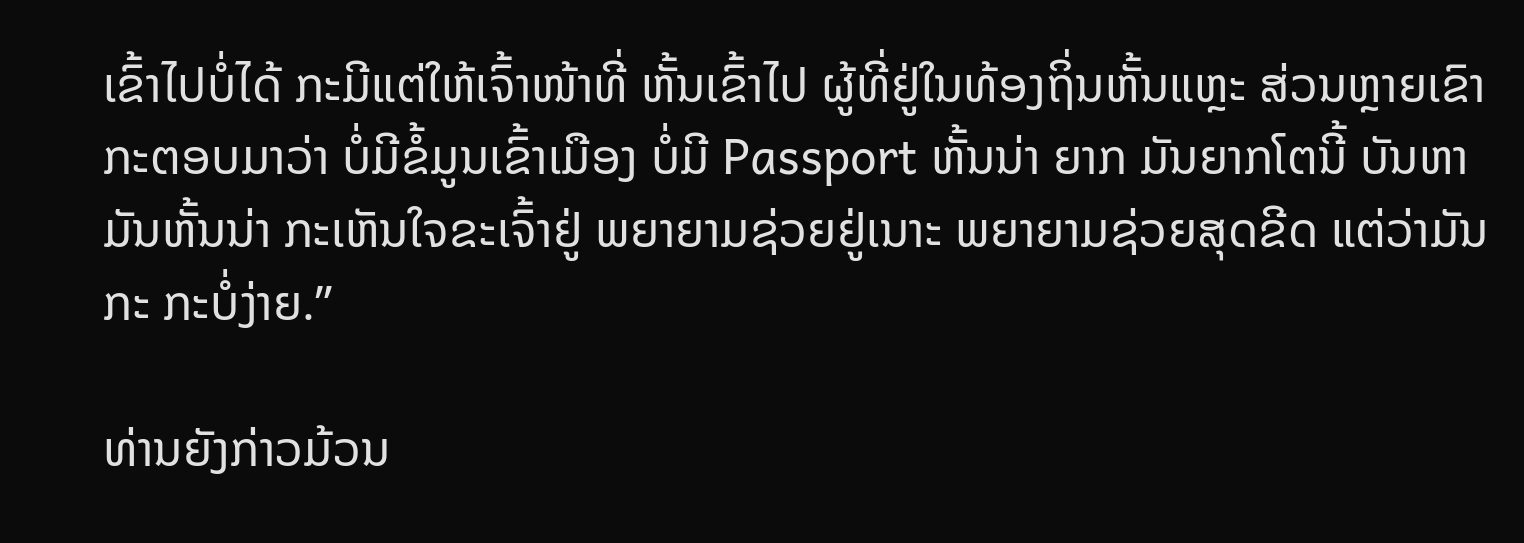ເຂົ້າໄປບໍ່ໄດ້ ກະມີແຕ່ໃຫ້ເຈົ້າໜ້າທີ່ ຫັ້ນເຂົ້າໄປ ຜູ້ທີ່ຢູ່ໃນທ້ອງຖິ່ນຫັ້ນແຫຼະ ສ່ວນຫຼາຍເຂົາກະຕອບມາວ່າ ບໍ່ມີຂໍ້ມູນເຂົ້າເມືອງ ບໍ່ມີ Passport ຫັ້ນນ່າ ຍາກ ມັນຍາກໂຕນີ້ ບັນຫາມັນຫັ້ນນ່າ ກະເຫັນໃຈຂະເຈົ້າຢູ່ ພຍາຍາມຊ່ວຍຢູ່ເນາະ ພຍາຍາມຊ່ວຍສຸດຂີດ ແຕ່ວ່າມັນກະ ກະບໍ່ງ່າຍ.”

ທ່ານຍັງກ່າວມ້ວນ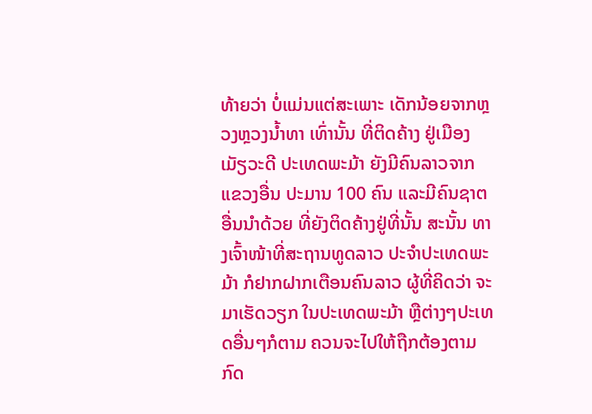ທ້າຍວ່າ ບໍ່ແມ່ນແຕ່ສະເພາະ ເດັກນ້ອຍຈາກຫຼວງຫຼວງນໍ້າທາ ເທົ່ານັ້ນ ທີ່ຕິດຄ້າງ ຢູ່ເມືອງເມັຽວະດີ ປະເທດພະມ້າ ຍັງມີຄົນລາວຈາກແຂວງອື່ນ ປະມານ 100 ຄົນ ແລະມີຄົນຊາຕອື່ນນໍາດ້ວຍ ທີ່ຍັງຕິດຄ້າງຢູ່ທີ່ນັ້ນ ສະນັ້ນ ທາງເຈົ້າໜ້າທີ່ສະຖານທູດລາວ ປະຈໍາປະເທດພະມ້າ ກໍຢາກຝາກເຕືອນຄົນລາວ ຜູ້ທີ່ຄິດວ່າ ຈະມາເຮັດວຽກ ໃນປະເທດພະມ້າ ຫຼືຕ່າງໆປະເທດອື່ນໆກໍຕາມ ຄວນຈະໄປໃຫ້ຖືກຕ້ອງຕາມກົດ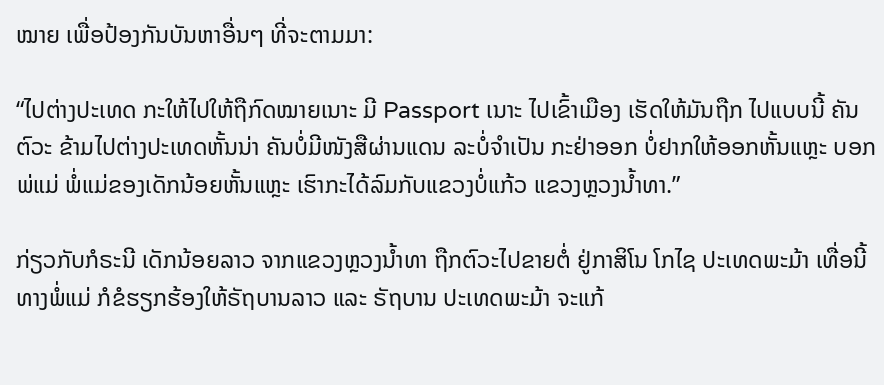ໝາຍ ເພື່ອປ້ອງກັນບັນຫາອື່ນໆ ທີ່ຈະຕາມມາ:

“ໄປຕ່າງປະເທດ ກະໃຫ້ໄປໃຫ້ຖືກົດໝາຍເນາະ ມີ Passport ເນາະ ໄປເຂົ້າເມືອງ ເຮັດໃຫ້ມັນຖືກ ໄປແບບນີ້ ຄັນຕົວະ ຂ້າມໄປຕ່າງປະເທດຫັ້ນນ່າ ຄັນບໍ່ມີໜັງສືຜ່ານແດນ ລະບໍ່ຈໍາເປັນ ກະຢ່າອອກ ບໍ່ຢາກໃຫ້ອອກຫັ້ນແຫຼະ ບອກພ່ແມ່ ພໍ່ແມ່ຂອງເດັກນ້ອຍຫັ້ນແຫຼະ ເຮົາກະໄດ້ລົມກັບແຂວງບໍ່ແກ້ວ ແຂວງຫຼວງນໍ້າທາ.”

ກ່ຽວກັບກໍຣະນີ ເດັກນ້ອຍລາວ ຈາກແຂວງຫຼວງນໍ້າທາ ຖືກຕົວະໄປຂາຍຕໍ່ ຢູ່ກາສິໂນ ໂກໄຊ ປະເທດພະມ້າ ເທື່ອນີ້ ທາງພໍ່ແມ່ ກໍຂໍຮຽກຮ້ອງໃຫ້ຣັຖບານລາວ ແລະ ຣັຖບານ ປະເທດພະມ້າ ຈະແກ້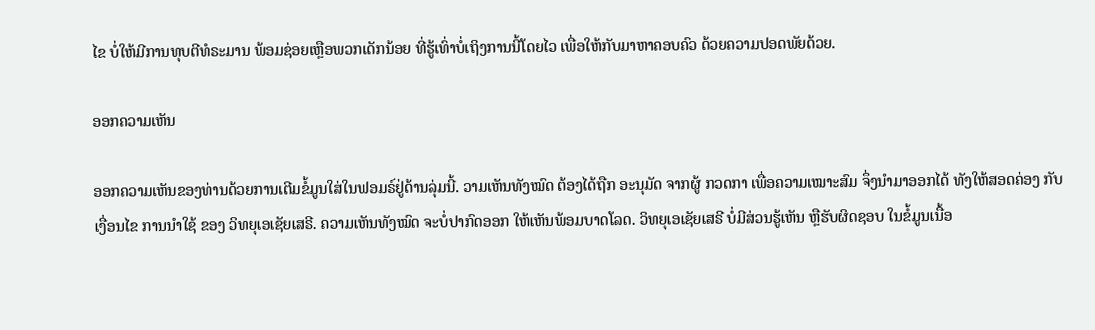ໄຂ ບໍ່ໃຫ້ມີການທຸບຕີທໍຣະມານ ພ້ອມຊ່ອຍເຫຼືອພວກເດັກນ້ອຍ ທີ່ຮູ້ເທົ່າບໍ່ເຖິງການນີ້ໂດຍໄວ ເພື່ອໃຫ້ກັບມາຫາຄອບຄົວ ດ້ວຍຄວາມປອດພັຍດ້ວຍ.

ອອກຄວາມເຫັນ

ອອກຄວາມເຫັນຂອງທ່ານດ້ວຍການເຕີມຂໍ້ມູນໃສ່ໃນຟອມຣ໌ຢູ່ດ້ານລຸ່ມນີ້. ວາມເຫັນທັງໝົດ ຕ້ອງໄດ້ຖືກ ອະນຸມັດ ຈາກຜູ້ ກວດກາ ເພື່ອຄວາມເໝາະສົມ ຈຶ່ງນໍາມາອອກໄດ້ ທັງໃຫ້ສອດຄ່ອງ ກັບ ເງື່ອນໄຂ ການນຳໃຊ້ ຂອງ ວິທຍຸເອເຊັຍເສຣີ. ຄວາມເຫັນທັງໝົດ ຈະບໍ່ປາກົດອອກ ໃຫ້ເຫັນພ້ອມບາດໂລດ. ວິທຍຸເອເຊັຍເສຣີ ບໍ່ມີສ່ວນຮູ້ເຫັນ ຫຼືຮັບຜິດຊອບ ໃນຂໍ້ມູນເນື້ອ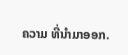ຄວາມ ທີ່ນໍາມາອອກ.